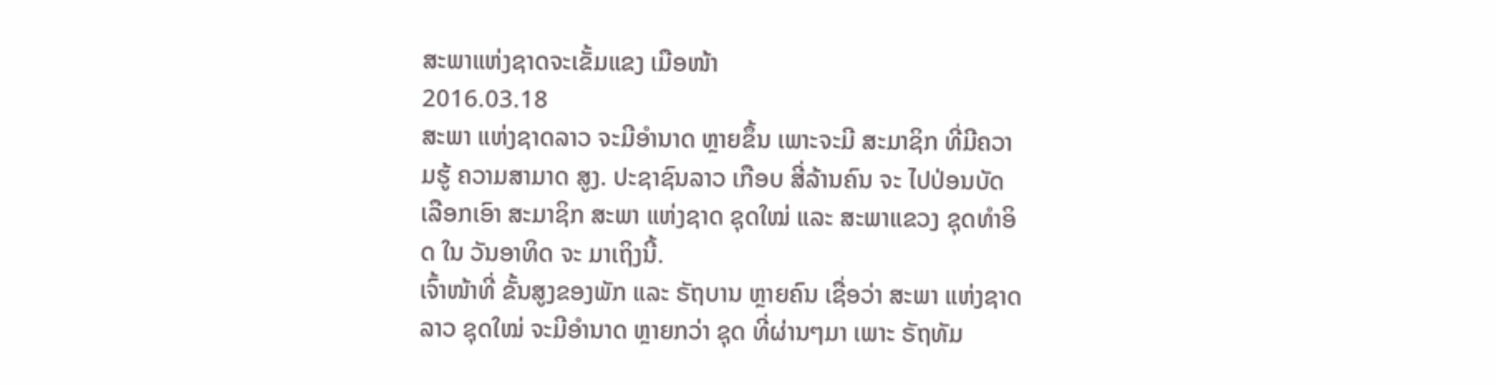ສະພາແຫ່ງຊາດຈະເຂັ້ມແຂງ ເມືອໜ້າ
2016.03.18
ສະພາ ແຫ່ງຊາດລາວ ຈະມີອຳນາດ ຫຼາຍຂຶ້ນ ເພາະຈະມີ ສະມາຊິກ ທີ່ມີຄວາມຮູ້ ຄວາມສາມາດ ສູງ. ປະຊາຊົນລາວ ເກືອບ ສີ່ລ້ານຄົນ ຈະ ໄປປ່ອນບັດ ເລືອກເອົາ ສະມາຊິກ ສະພາ ແຫ່ງຊາດ ຊຸດໃໝ່ ແລະ ສະພາແຂວງ ຊຸດທຳອິດ ໃນ ວັນອາທິດ ຈະ ມາເຖິງນີ້.
ເຈົ້າໜ້າທີ່ ຂັ້ນສູງຂອງພັກ ແລະ ຣັຖບານ ຫຼາຍຄົນ ເຊື່ອວ່າ ສະພາ ແຫ່ງຊາດລາວ ຊຸດໃໝ່ ຈະມີອຳນາດ ຫຼາຍກວ່າ ຊຸດ ທີ່ຜ່ານໆມາ ເພາະ ຣັຖທັມ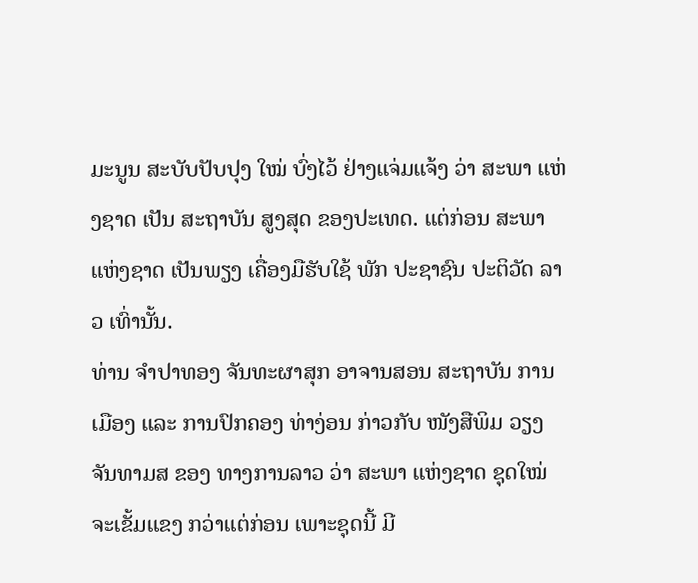ມະນູນ ສະບັບປັບປຸງ ໃໝ່ ບົ່ງໄວ້ ຢ່າງແຈ່ມແຈ້ງ ວ່າ ສະພາ ແຫ່ງຊາດ ເປັນ ສະຖາບັນ ສູງສຸດ ຂອງປະເທດ. ແຕ່ກ່ອນ ສະພາ ແຫ່ງຊາດ ເປັນພຽງ ເຄື່ອງມືຮັບໃຊ້ ພັກ ປະຊາຊົນ ປະຕິວັດ ລາວ ເທົ່ານັ້ນ.
ທ່ານ ຈຳປາທອງ ຈັນທະຜາສຸກ ອາຈານສອນ ສະຖາບັນ ການເມືອງ ແລະ ການປົກຄອງ ທ່າງ່ອນ ກ່າວກັບ ໜັງສືພິມ ວຽງຈັນທາມສ ຂອງ ທາງການລາວ ວ່າ ສະພາ ແຫ່ງຊາດ ຊຸດໃໝ່ ຈະເຂັ້ມແຂງ ກວ່າແຕ່ກ່ອນ ເພາະຊຸດນີ້ ມີ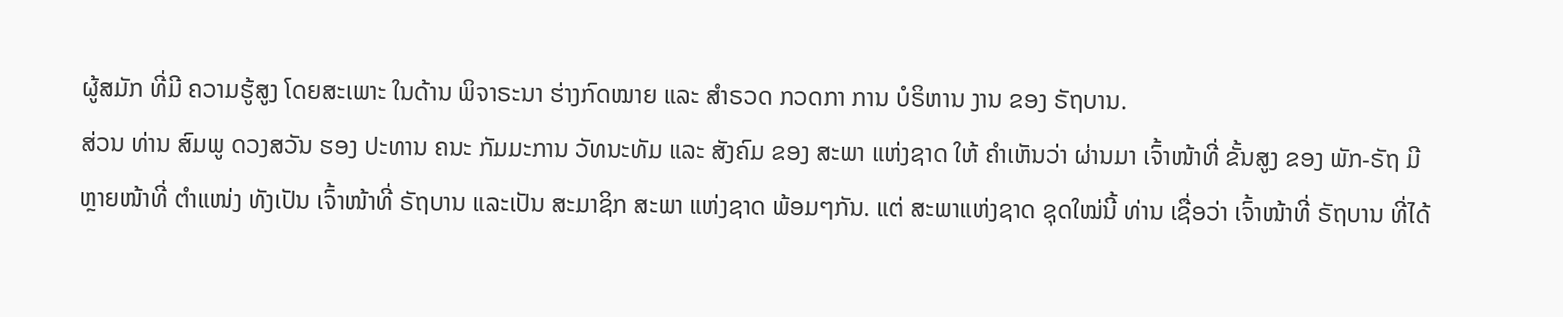ຜູ້ສມັກ ທີ່ມີ ຄວາມຮູ້ສູງ ໂດຍສະເພາະ ໃນດ້ານ ພິຈາຣະນາ ຮ່າງກົດໝາຍ ແລະ ສຳຣວດ ກວດກາ ການ ບໍຣິຫານ ງານ ຂອງ ຣັຖບານ.
ສ່ວນ ທ່ານ ສົມພູ ດວງສວັນ ຮອງ ປະທານ ຄນະ ກັມມະການ ວັທນະທັມ ແລະ ສັງຄົມ ຂອງ ສະພາ ແຫ່ງຊາດ ໃຫ້ ຄຳເຫັນວ່າ ຜ່ານມາ ເຈົ້າໜ້າທີ່ ຂັ້ນສູງ ຂອງ ພັກ-ຣັຖ ມີຫຼາຍໜ້າທີ່ ຕຳແໜ່ງ ທັງເປັນ ເຈົ້າໜ້າທີ່ ຣັຖບານ ແລະເປັນ ສະມາຊິກ ສະພາ ແຫ່ງຊາດ ພ້ອມໆກັນ. ແຕ່ ສະພາແຫ່ງຊາດ ຊຸດໃໝ່ນີ້ ທ່ານ ເຊື່ອວ່າ ເຈົ້າໜ້າທີ່ ຣັຖບານ ທີ່ໄດ້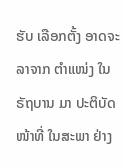ຮັບ ເລືອກຕັ້ງ ອາດຈະລາຈາກ ຕຳແໜ່ງ ໃນຣັຖບານ ມາ ປະຕິບັດ ໜ້າທີ່ ໃນສະພາ ຢ່າງ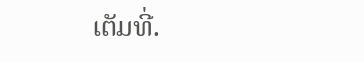ເຕັມທີ່.